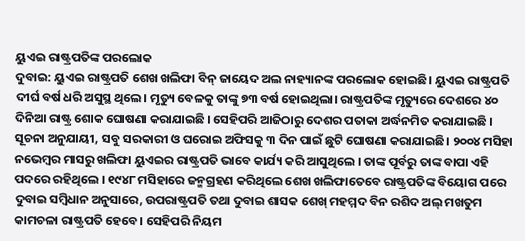ୟୁଏଇ ରାଷ୍ଟ୍ରପତିଙ୍କ ପରଲୋକ
ଦୁବାଇ: ୟୁଏଇ ରାଷ୍ଟ୍ରପତି ଶେଖ ଖଲିଫା ବିନ୍ ଜାୟେଦ ଅଲ ନାହ୍ୟାନଙ୍କ ପରଲୋକ ହୋଇଛି। ୟୁଏଇ ରାଷ୍ଟ୍ରପତି ଦୀର୍ଘ ବର୍ଷ ଧରି ଅସୁସ୍ଥ ଥିଲେ। ମୃତ୍ୟୁ ବେଳକୁ ତାଙ୍କୁ ୭୩ ବର୍ଷ ହୋଇଥିଲା। ରାଷ୍ଟ୍ରପତିଙ୍କ ମୃତ୍ୟୁରେ ଦେଶରେ ୪୦ ଦିନିଆ ରାଷ୍ଟ୍ର ଶୋକ ଘୋଷଣା କରାଯାଇଛି । ସେହିପରି ଆଜିଠାରୁ ଦେଶର ପତାକା ଅର୍ଦ୍ଧନମିତ କରାଯାଇଛି ।
ସୂଚନା ଅନୁଯାୟୀ, ସବୁ ସରକାରୀ ଓ ଘରୋଇ ଅଫିସକୁ ୩ ଦିନ ପାଇଁ ଛୁଟି ଘୋଷଣା କରାଯାଇଛି। ୨୦୦୪ ମସିହା ନଭେମ୍ବର ମାସରୁ ଖଲିଫା ୟୁଏଇର ରାଷ୍ଟ୍ରପତି ଭାବେ କାର୍ଯ୍ୟ କରି ଆସୁଥିଲେ । ତାଙ୍କ ପୂର୍ବରୁ ତାଙ୍କ ବାପା ଏହି ପଦରେ ରହିଥିଲେ । ୧୯୪୮ ମସିହାରେ ଜନ୍ମଗ୍ରହଣ କରିଥିଲେ ଶେଖ ଖଲିଫାତେବେ ରାଷ୍ଟ୍ରପତିଙ୍କ ବିୟୋଗ ପରେ ଦୁବାଇ ସମ୍ବିଧାନ ଅନୁସାରେ, ଉପରାଷ୍ଟ୍ରପତି ତଥା ଦୁବାଇ ଶାସକ ଶେଖ୍ ମହମ୍ମଦ ବିନ ରଶିଦ ଅଲ୍ ମଖତୁମ କାମଚଳା ରାଷ୍ଟ୍ରପତି ହେବେ। ସେହିପରି ନିୟମ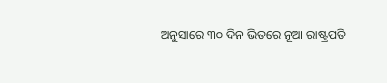ଅନୁସାରେ ୩୦ ଦିନ ଭିତରେ ନୂଆ ରାଷ୍ଟ୍ରପତି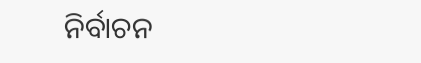ନିର୍ବାଚନ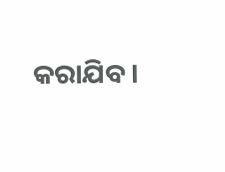କରାଯିବ।